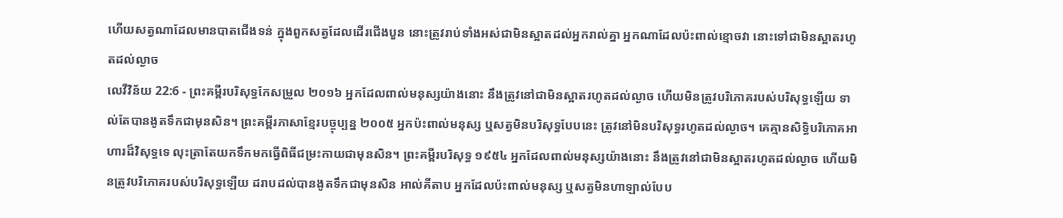ហើយសត្វណាដែលមានបាតជើងទន់ ក្នុងពួកសត្វដែលដើរជើងបួន នោះត្រូវរាប់ទាំងអស់ជាមិនស្អាតដល់អ្នករាល់គ្នា អ្នកណាដែលប៉ះពាល់ខ្មោចវា នោះទៅជាមិនស្អាតរហូតដល់ល្ងាច
លេវីវិន័យ 22:6 - ព្រះគម្ពីរបរិសុទ្ធកែសម្រួល ២០១៦ អ្នកដែលពាល់មនុស្សយ៉ាងនោះ នឹងត្រូវនៅជាមិនស្អាតរហូតដល់ល្ងាច ហើយមិនត្រូវបរិភោគរបស់បរិសុទ្ធឡើយ ទាល់តែបានងូតទឹកជាមុនសិន។ ព្រះគម្ពីរភាសាខ្មែរបច្ចុប្បន្ន ២០០៥ អ្នកប៉ះពាល់មនុស្ស ឬសត្វមិនបរិសុទ្ធបែបនេះ ត្រូវនៅមិនបរិសុទ្ធរហូតដល់ល្ងាច។ គេគ្មានសិទ្ធិបរិភោគអាហារដ៏វិសុទ្ធទេ លុះត្រាតែយកទឹកមកធ្វើពិធីជម្រះកាយជាមុនសិន។ ព្រះគម្ពីរបរិសុទ្ធ ១៩៥៤ អ្នកដែលពាល់មនុស្សយ៉ាងនោះ នឹងត្រូវនៅជាមិនស្អាតរហូតដល់ល្ងាច ហើយមិនត្រូវបរិភោគរបស់បរិសុទ្ធឡើយ ដរាបដល់បានងូតទឹកជាមុនសិន អាល់គីតាប អ្នកដែលប៉ះពាល់មនុស្ស ឬសត្វមិនហាឡាល់បែប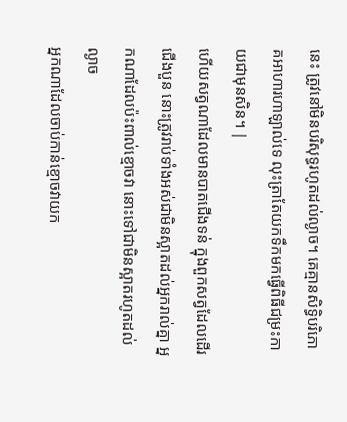នេះ ត្រូវនៅមិនបរិសុទ្ធរហូតដល់ល្ងាច។ គេគ្មានសិទ្ធិបរិភោគអាហារហាឡាល់ទេ លុះត្រាតែយកទឹកមកធ្វើពិធីជម្រះកាយជាមុនសិន។ |
ហើយសត្វណាដែលមានបាតជើងទន់ ក្នុងពួកសត្វដែលដើរជើងបួន នោះត្រូវរាប់ទាំងអស់ជាមិនស្អាតដល់អ្នករាល់គ្នា អ្នកណាដែលប៉ះពាល់ខ្មោចវា នោះទៅជាមិនស្អាតរហូតដល់ល្ងាច
អ្នកណាដែលចាប់កាន់ខ្មោចវាយក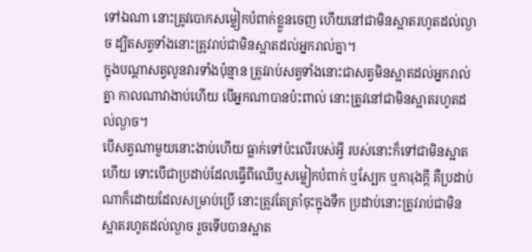ទៅឯណា នោះត្រូវបោកសម្លៀកបំពាក់ខ្លួនចេញ ហើយនៅជាមិនស្អាតរហូតដល់ល្ងាច ដ្បិតសត្វទាំងនោះត្រូវរាប់ជាមិនស្អាតដល់អ្នករាល់គ្នា។
ក្នុងបណ្ដាសត្វលូនវារទាំងប៉ុន្មាន ត្រូវរាប់សត្វទាំងនោះជាសត្វមិនស្អាតដល់អ្នករាល់គ្នា កាលណាវាងាប់ហើយ បើអ្នកណាបានប៉ះពាល់ នោះត្រូវនៅជាមិនស្អាតរហូតដល់ល្ងាច។
បើសត្វណាមួយនោះងាប់ហើយ ធ្លាក់ទៅប៉ះលើរបស់អ្វី របស់នោះក៏ទៅជាមិនស្អាតហើយ ទោះបើជាប្រដាប់ដែលធ្វើពីឈើឬសម្លៀកបំពាក់ ឬស្បែក ឬការុងក្តី គឺប្រដាប់ណាក៏ដោយដែលសម្រាប់ប្រើ នោះត្រូវតែត្រាំចុះក្នុងទឹក ប្រដាប់នោះត្រូវរាប់ជាមិនស្អាតរហូតដល់ល្ងាច រួចទើបបានស្អាត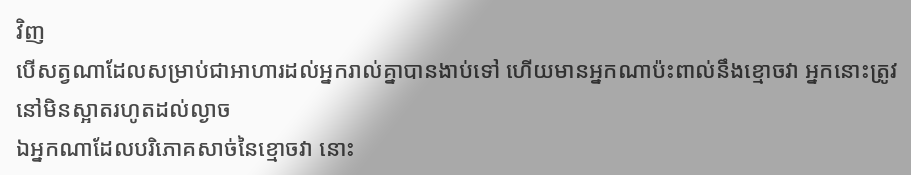វិញ
បើសត្វណាដែលសម្រាប់ជាអាហារដល់អ្នករាល់គ្នាបានងាប់ទៅ ហើយមានអ្នកណាប៉ះពាល់នឹងខ្មោចវា អ្នកនោះត្រូវនៅមិនស្អាតរហូតដល់ល្ងាច
ឯអ្នកណាដែលបរិភោគសាច់នៃខ្មោចវា នោះ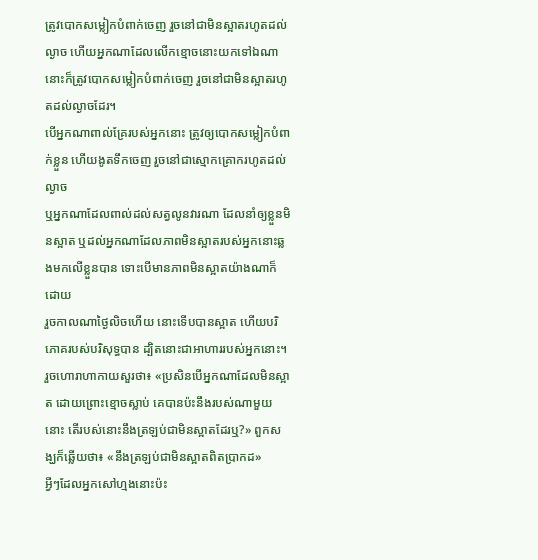ត្រូវបោកសម្លៀកបំពាក់ចេញ រួចនៅជាមិនស្អាតរហូតដល់ល្ងាច ហើយអ្នកណាដែលលើកខ្មោចនោះយកទៅឯណា នោះក៏ត្រូវបោកសម្លៀកបំពាក់ចេញ រួចនៅជាមិនស្អាតរហូតដល់ល្ងាចដែរ។
បើអ្នកណាពាល់គ្រែរបស់អ្នកនោះ ត្រូវឲ្យបោកសម្លៀកបំពាក់ខ្លួន ហើយងូតទឹកចេញ រួចនៅជាស្មោកគ្រោករហូតដល់ល្ងាច
ឬអ្នកណាដែលពាល់ដល់សត្វលូនវារណា ដែលនាំឲ្យខ្លួនមិនស្អាត ឬដល់អ្នកណាដែលភាពមិនស្អាតរបស់អ្នកនោះឆ្លងមកលើខ្លួនបាន ទោះបើមានភាពមិនស្អាតយ៉ាងណាក៏ដោយ
រួចកាលណាថ្ងៃលិចហើយ នោះទើបបានស្អាត ហើយបរិភោគរបស់បរិសុទ្ធបាន ដ្បិតនោះជាអាហាររបស់អ្នកនោះ។
រួចហោរាហាកាយសួរថា៖ «ប្រសិនបើអ្នកណាដែលមិនស្អាត ដោយព្រោះខ្មោចស្លាប់ គេបានប៉ះនឹងរបស់ណាមួយនោះ តើរបស់នោះនឹងត្រឡប់ជាមិនស្អាតដែរឬ?» ពួកសង្ឃក៏ឆ្លើយថា៖ «នឹងត្រឡប់ជាមិនស្អាតពិតប្រាកដ»
អ្វីៗដែលអ្នកសៅហ្មងនោះប៉ះ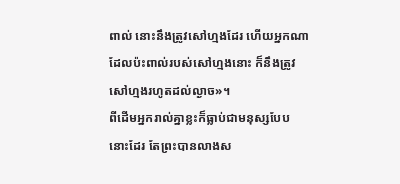ពាល់ នោះនឹងត្រូវសៅហ្មងដែរ ហើយអ្នកណាដែលប៉ះពាល់របស់សៅហ្មងនោះ ក៏នឹងត្រូវសៅហ្មងរហូតដល់ល្ងាច»។
ពីដើមអ្នករាល់គ្នាខ្លះក៏ធ្លាប់ជាមនុស្សបែបនោះដែរ តែព្រះបានលាងស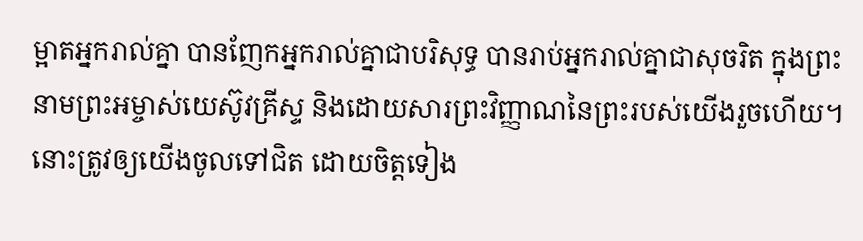ម្អាតអ្នករាល់គ្នា បានញែកអ្នករាល់គ្នាជាបរិសុទ្ធ បានរាប់អ្នករាល់គ្នាជាសុចរិត ក្នុងព្រះនាមព្រះអម្ចាស់យេស៊ូវគ្រីស្ទ និងដោយសារព្រះវិញ្ញាណនៃព្រះរបស់យើងរួចហើយ។
នោះត្រូវឲ្យយើងចូលទៅជិត ដោយចិត្តទៀង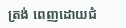ត្រង់ ពេញដោយជំ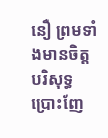នឿ ព្រមទាំងមានចិត្តបរិសុទ្ធ ប្រោះញែ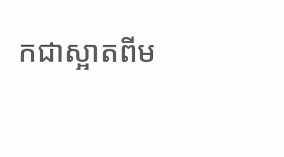កជាស្អាតពីម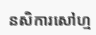នសិការសៅហ្ម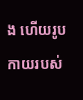ង ហើយរូបកាយរបស់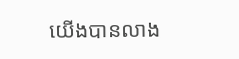យើងបានលាង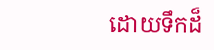ដោយទឹកដ៏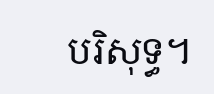បរិសុទ្ធ។